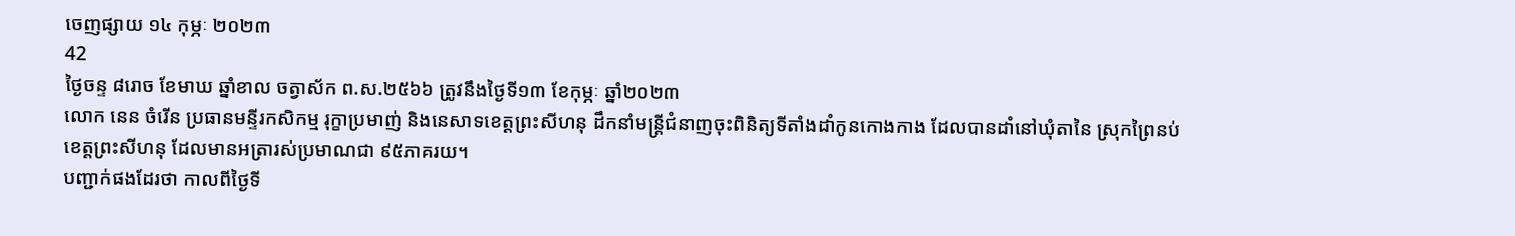ចេញផ្សាយ ១៤ កុម្ភៈ ២០២៣
42
ថ្ងៃចន្ទ ៨រោច ខែមាឃ ឆ្នាំខាល ចត្វាស័ក ព.ស.២៥៦៦ ត្រូវនឹងថ្ងៃទី១៣ ខែកុម្ភៈ ឆ្នាំ២០២៣
លោក នេន ចំរើន ប្រធានមន្ទីរកសិកម្ម រុក្ខាប្រមាញ់ និងនេសាទខេត្តព្រះសីហនុ ដឹកនាំមន្ត្រីជំនាញចុះពិនិត្យទីតាំងដាំកូនកោងកាង ដែលបានដាំនៅឃុំតានៃ ស្រុកព្រៃនប់ ខេត្តព្រះសីហនុ ដែលមានអត្រារស់ប្រមាណជា ៩៥ភាគរយ។
បញ្ជាក់ផងដែរថា កាលពីថ្ងៃទី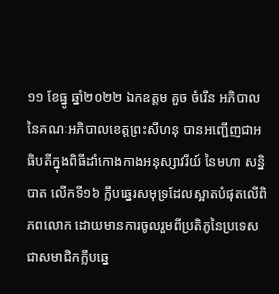១១ ខែធ្នូ ឆ្នាំ២០២២ ឯកឧត្តម គួច ចំរើន អភិបាល នៃគណៈអភិបាលខេត្តព្រះសីហនុ បានអញ្ជើញជាអធិបតីក្នុងពិធីដាំកោងកាងអនុស្សាវរីយ៍ នៃមហា សន្និបាត លើកទី១៦ ក្លឹបឆ្នេរសមុទ្រដែលស្អាតបំផុតលើពិភពលោក ដោយមានការចូលរួមពីប្រតិភូនៃប្រទេសជាសមាជិកក្លឹបឆ្នេ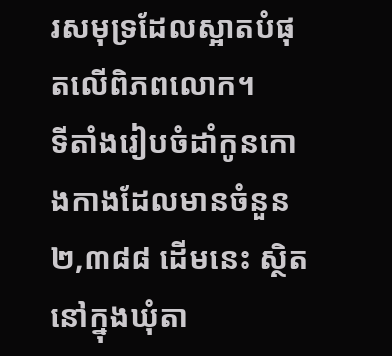រសមុទ្រដែលស្អាតបំផុតលើពិភពលោក។
ទីតាំងរៀបចំដាំកូនកោងកាងដែលមានចំនួន ២,៣៨៨ ដើមនេះ ស្ថិតនៅក្នុងឃុំតា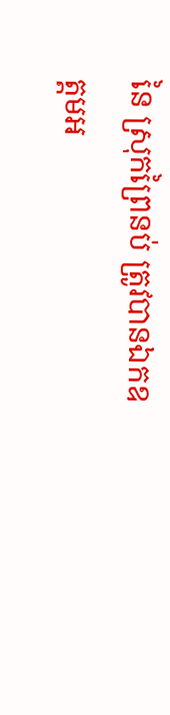នៃ ស្រុកព្រៃនប់ ត្រូវបានឯកឧត្តមអ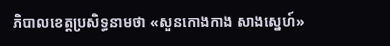ភិបាលខេត្តប្រសិទ្ធនាមថា «សួនកោងកាង សាងស្នេហ៍»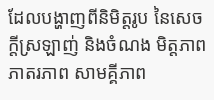ដែលបង្ហាញពីនិមិត្តរូប នៃសេចក្តីស្រឡាញ់ និងចំណង មិត្តភាព ភាតរភាព សាមគ្គីភាព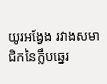យូរអង្វែង រវាងសមាជិកនៃក្លឹបឆ្នេរ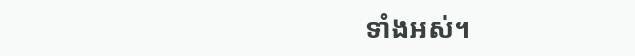ទាំងអស់។